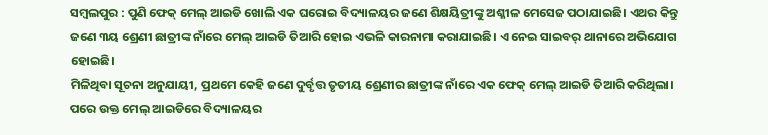ସମ୍ବଲପୁର : ପୁଣି ଫେକ୍ ମେଲ୍ ଆଇଡି ଖୋଲି ଏକ ଘରୋଇ ବିଦ୍ୟାଳୟର ଜଣେ ଶିକ୍ଷୟିତ୍ରୀଙ୍କୁ ଅଶ୍ଳୀଳ ମେସେଜ ପଠାଯାଇଛି। ଏଥର କିନ୍ତୁ ଜଣେ ୩ୟ ଶ୍ରେଣୀ ଛାତ୍ରୀଙ୍କ ନାଁରେ ମେଲ୍ ଆଇଡି ତିଆରି ହୋଇ ଏଭଳି କାରନାମା କରାଯାଇଛି। ଏ ନେଇ ସାଇବର୍ ଥାନାରେ ଅଭିଯୋଗ ହୋଇଛି।
ମିଳିଥିବା ସୂଚନା ଅନୁଯାୟୀ, ପ୍ରଥମେ କେହି ଜଣେ ଦୁର୍ବୃତ୍ତ ତୃତୀୟ ଶ୍ରେଣୀର ଛାତ୍ରୀଙ୍କ ନାଁରେ ଏକ ଫେକ୍ ମେଲ୍ ଆଇଡି ତିଆରି କରିଥିଲା। ପରେ ଉକ୍ତ ମେଲ୍ ଆଇଡିରେ ବିଦ୍ୟାଳୟର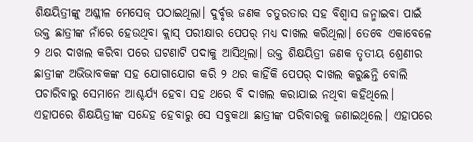ଶିକ୍ଷୟିତ୍ରୀଙ୍କୁ ଅଶ୍ଳୀଳ ମେସେଜ୍ ପଠାଇଥିଲା। ଦୁର୍ବୃତ୍ତ ଜଣକ ଚତୁରତାର ସହ ବିଶ୍ବାସ ଜନ୍ମାଇବା ପାଇଁ ଉକ୍ତ ଛାତ୍ରୀଙ୍କ ନାଁରେ ହେଉଥିବା କ୍ଲାସ୍ ପରୀକ୍ଷାର ପେପର୍ ମଧ୍ୟ ଦାଖଲ କରିଥିଲା। ତେବେ ଏକାବେଳେ ୨ ଥର ଦାଖଲ କରିବା ପରେ ଘଟଣାଟି ପଦାକୁ ଆସିଥିଲା। ଉକ୍ତ ଶିକ୍ଷୟିତ୍ରୀ ଜଣକ ତୃତୀୟ ଶ୍ରେଣୀର ଛାତ୍ରୀଙ୍କ ଅଭିଭାବକଙ୍କ ସହ ଯୋଗାଯୋଗ କରି ୨ ଥର କାହିଁକି ପେପର୍ ଦାଖଲ କରୁଛନ୍ତି ବୋଲି ପଚାରିବାରୁ ସେମାନେ ଆଶ୍ଚର୍ଯ୍ୟ ହେବା ସହ ଥରେ ବି ଦାଖଲ କରାଯାଇ ନଥିବା କହିଥିଲେ। ଏହାପରେ ଶିକ୍ଷୟିତ୍ରୀଙ୍କ ସନ୍ଦେହ ହେବାରୁ ସେ ସବୁକଥା ଛାତ୍ରୀଙ୍କ ପରିବାରକୁ ଜଣାଇଥିଲେ। ଏହାପରେ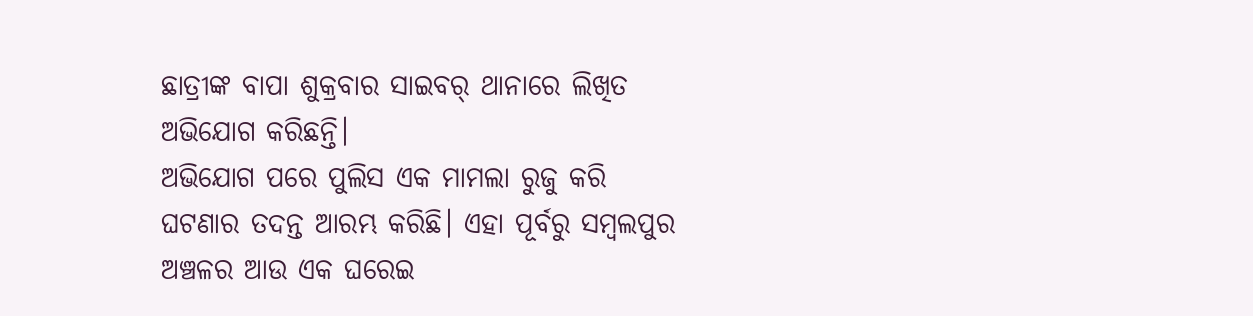ଛାତ୍ରୀଙ୍କ ବାପା ଶୁକ୍ରବାର ସାଇବର୍ ଥାନାରେ ଲିଖିତ ଅଭିଯୋଗ କରିଛନ୍ତି।
ଅଭିଯୋଗ ପରେ ପୁଲିସ ଏକ ମାମଲା ରୁଜୁ କରି ଘଟଣାର ତଦନ୍ତ ଆରମ୍ଭ କରିଛି। ଏହା ପୂର୍ବରୁ ସମ୍ବଲପୁର ଅଞ୍ଚଳର ଆଉ ଏକ ଘରେଇ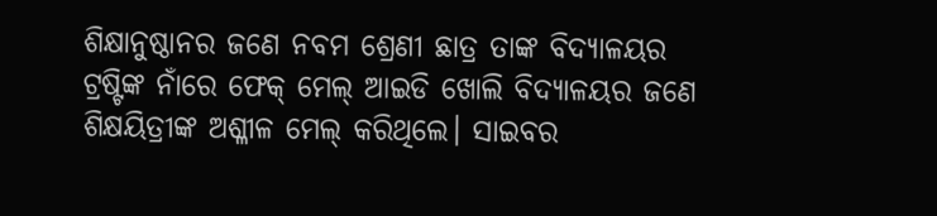ଶିକ୍ଷାନୁଷ୍ଠାନର ଜଣେ ନବମ ଶ୍ରେଣୀ ଛାତ୍ର ତାଙ୍କ ବିଦ୍ୟାଳୟର ଟ୍ରଷ୍ଟିଙ୍କ ନାଁରେ ଫେକ୍ ମେଲ୍ ଆଇଡି ଖୋଲି ବିଦ୍ୟାଳୟର ଜଣେ ଶିକ୍ଷୟିତ୍ରୀଙ୍କ ଅଶ୍ଳୀଳ ମେଲ୍ କରିଥିଲେ। ସାଇବର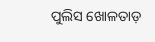ପୁଲିସ ଖୋଳତାଡ଼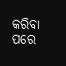କରିବା ପରେ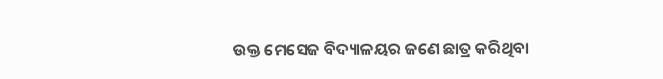ଉକ୍ତ ମେସେଜ ବିଦ୍ୟାଳୟର ଜଣେ ଛାତ୍ର କରିଥିବା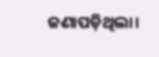ଜଣାପଡ଼ିଥିଲା।